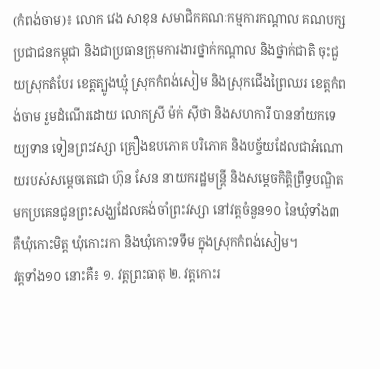(កំពង់ចាម)៖ លោក វេង សាខុន សមាជិកគណៈកម្មការកណ្តាល គណបក្សប្រជាជនកម្ពុជា និងជាប្រធានក្រុមការងារថ្នាក់កណ្តាល និងថ្នាក់ជាតិ ចុះជួយស្រុកតំបែរ ខេត្តត្បូងឃ្មុំ ស្រុកកំពង់សៀម និងស្រុកជើងព្រៃឈរ ខេត្តកំពង់ចាម រួមដំណើរដោយ លោកស្រី ម៉ក់ ស៊ីថា និងសហការី បាននាំយកទេយ្យទាន ទៀនព្រះវស្សា គ្រឿងឧបភោគ បរិភោគ និងបច្ច័យដែលជាអំណោយរបស់សម្តេចតេជោ ហ៊ុន សែន នាយករដ្ឋមន្រ្តី និងសម្តេចកិត្តិព្រឹទ្ធបណ្ឌិត មកប្រគេនជូនព្រះសង្ឃដែលគង់ចាំព្រះវស្សា នៅវត្តចំនួន១០ នៃឃុំទាំង៣ គឺឃុំកោះមិត្ត ឃុំកោះរកា និងឃុំកោះទទឹម ក្នុងស្រុកកំពង់សៀម។
វត្តទាំង១០ នោះគឺ៖ ១. វត្តព្រះធាតុ ២. វត្តកោះរ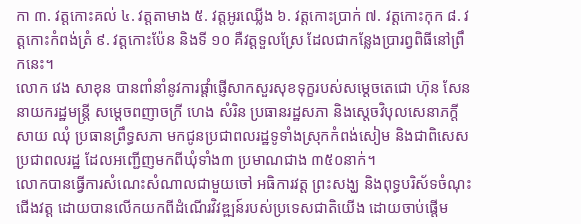កា ៣. វត្តកោះគល់ ៤. វត្តតាមាង ៥. វត្តអូរឈ្លើង ៦. វត្តកោះប្រាក់ ៧. វត្តកោះកុក ៨. វត្តកោះកំពង់ត្រំ ៩. វត្តកោះប៉ែន និងទី ១០ គឺវត្តទួលស្រែ ដែលជាកន្លែងប្រារព្វពិធីនៅព្រឹកនេះ។
លោក វេង សាខុន បានពាំនាំនូវការផ្តាំផ្ញើសាកសួរសុខទុក្ខរបស់សម្តេចតេជោ ហ៊ុន សែន នាយករដ្ឋមន្រ្តី សម្តេចពញាចក្រី ហេង សំរិន ប្រធានរដ្ឋសភា និងស្តេចវិបុលសេនាភក្តី សាយ ឈុំ ប្រធានព្រឹទ្ធសភា មកជូនប្រជាពលរដ្ឋទូទាំងស្រុកកំពង់សៀម និងជាពិសេសប្រជាពលរដ្ឋ ដែលអញ្ជើញមកពីឃុំទាំង៣ ប្រមាណជាង ៣៥០នាក់។
លោកបានធ្វើការសំណេះសំណាលជាមួយចៅ អធិការវត្ត ព្រះសង្ឃ និងពុទ្ធបរិស័ទចំណុះជើងវត្ត ដោយបានលើកយកពីដំណើរវិវឌ្ឍន៍របស់ប្រទេសជាតិយើង ដោយចាប់ផ្តើម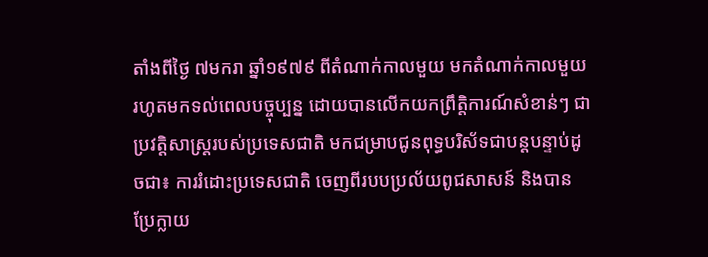តាំងពីថ្ងៃ ៧មករា ឆ្នាំ១៩៧៩ ពីតំណាក់កាលមួយ មកតំណាក់កាលមួយរហូតមកទល់ពេលបច្ចុប្បន្ន ដោយបានលើកយកព្រឹត្តិការណ៍សំខាន់ៗ ជាប្រវត្តិសាស្រ្តរបស់ប្រទេសជាតិ មកជម្រាបជូនពុទ្ធបរិស័ទជាបន្តបន្ទាប់ដូចជា៖ ការរំដោះប្រទេសជាតិ ចេញពីរបបប្រល័យពូជសាសន៍ និងបានប្រែក្លាយ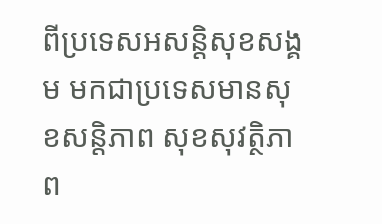ពីប្រទេសអសន្តិសុខសង្គម មកជាប្រទេសមានសុខសន្តិភាព សុខសុវត្ថិភាព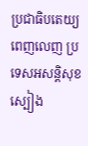ប្រជាធិបតេយ្យពេញលេញ ប្រទេសអសន្តិសុខស្បៀង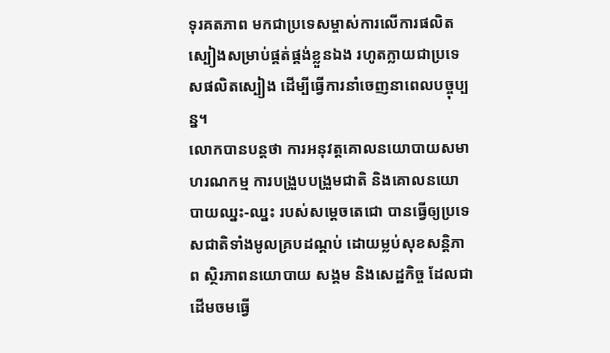ទុរគតភាព មកជាប្រទេសម្ចាស់ការលើការផលិតស្បៀងសម្រាប់ផ្គត់ផ្គង់ខ្លួនឯង រហូតក្លាយជាប្រទេសផលិតស្បៀង ដើម្បីធ្វើការនាំចេញនាពេលបច្ចុប្បន្ន។
លោកបានបន្តថា ការអនុវត្តគោលនយោបាយសមាហរណកម្ម ការបង្រួបបង្រួមជាតិ និងគោលនយោបាយឈ្នះ-ឈ្នះ របស់សម្តេចតេជោ បានធ្វើឲ្យប្រទេសជាតិទាំងមូលគ្របដណ្តប់ ដោយម្លប់សុខសន្តិភាព ស្ថិរភាពនយោបាយ សង្គម និងសេដ្ឋកិច្ច ដែលជាដើមចមធ្វើ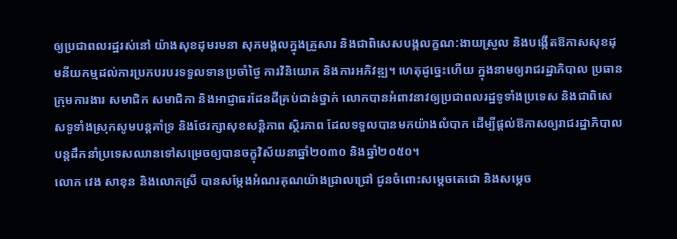ឲ្យប្រជាពលរដ្ឋរស់នៅ យ៉ាងសុខដុមរមនា សុភមង្គលក្នុងគ្រួសារ និងជាពិសេសបង្កលក្ខណ:ងាយស្រួល និងបង្កើតឱកាសសុខដុមនីយកម្មដល់ការប្រកបរបរទទួលទានប្រចាំថ្ងៃ ការវិនិយោគ និងការអភិវឌ្ឍ។ ហេតុដូច្នេះហើយ ក្នុងនាមឲ្យរាជរដ្ឋាភិបាល ប្រធានក្រុមការងារ សមាជិក សមាជិកា និងអាជ្ញាធរដែនដីគ្រប់ជាន់ថ្នាក់ លោកបានអំពាវនាវឲ្យប្រជាពលរដ្ឋទូទាំងប្រទេស និងជាពិសេសទូទាំងស្រុកសូមបន្តគាំទ្រ និងថែរក្សាសុខសន្តិភាព ស្ថិរភាព ដែលទទួលបានមកយ៉ាងលំបាក ដើម្បីផ្តល់ឱកាសឲ្យរាជរដ្ឋាភិបាល បន្តដឹកនាំប្រទេសឈានទៅសម្រេចឲ្យបានចក្ខុវិស័យនាឆ្នាំ២០៣០ និងឆ្នាំ២០៥០។
លោក វេង សាខុន និងលោកស្រី បានសម្តែងអំណរគុណយ៉ាងជ្រាលជ្រៅ ជូនចំពោះសម្តេចតេជោ និងសម្តេច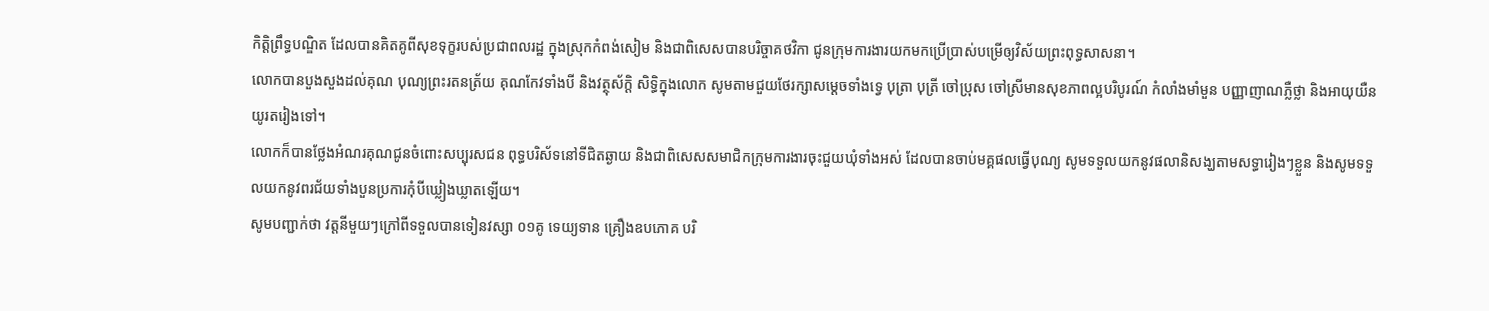កិត្តិព្រឹទ្ធបណ្ឌិត ដែលបានគិតគូពីសុខទុក្ខរបស់ប្រជាពលរដ្ឋ ក្នុងស្រុកកំពង់សៀម និងជាពិសេសបានបរិច្ចាគថវិកា ជូនក្រុមការងារយកមកប្រើប្រាស់បម្រើឲ្យវិស័យព្រះពុទ្ធសាសនា។
លោកបានបួងសួងដល់គុណ បុណ្យព្រះរតនត្រ័យ គុណកែវទាំងបី និងវត្ថុស័ក្តិ សិទ្ធិក្នុងលោក សូមតាមជួយថែរក្សាសម្តេចទាំងទ្វេ បុត្រា បុត្រី ចៅប្រុស ចៅស្រីមានសុខភាពល្អបរិបូរណ៍ កំលាំងមាំមួន បញ្ញាញាណភ្លឺថ្លា និងអាយុយឺនយូរតរៀងទៅ។
លោកក៏បានថ្លែងអំណរគុណជូនចំពោះសប្បុរសជន ពុទ្ធបរិស័ទនៅទីជិតឆ្ងាយ និងជាពិសេសសមាជិកក្រុមការងារចុះជួយឃុំទាំងអស់ ដែលបានចាប់មគ្គផលធ្វើបុណ្យ សូមទទួលយកនូវផលានិសង្ឃតាមសទ្ធារៀងៗខ្លួន និងសូមទទួលយកនូវពរជ័យទាំងបួនប្រការកុំបីឃ្លៀងឃ្លាតឡើយ។
សូមបញ្ជាក់ថា វត្តនីមួយៗក្រៅពីទទួលបានទៀនវស្សា ០១គូ ទេយ្យទាន គ្រឿងឧបភោគ បរិ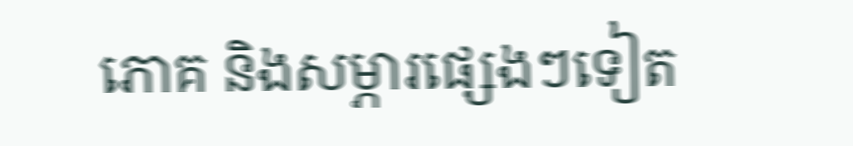ភោគ និងសម្ភារផ្សេងៗទៀត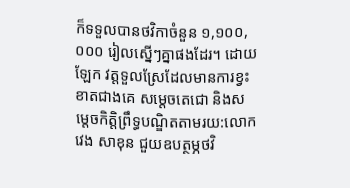ក៏ទទួលបានថវិកាចំនួន ១,១០០,០០០ រៀលស្នើៗគ្នាផងដែរ។ ដោយឡែក វត្តទួលស្រែដែលមានការខ្វះខាតជាងគេ សម្តេចតេជោ និងសម្តេចកិត្តិព្រឹទ្ធបណ្ឌិតតាមរយ:លោក វេង សាខុន ជួយឧបត្ថម្ភថវិ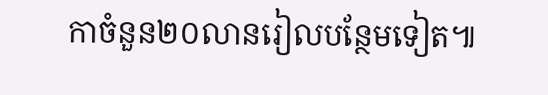កាចំនួន២០លានរៀលបន្ថែមទៀត៕